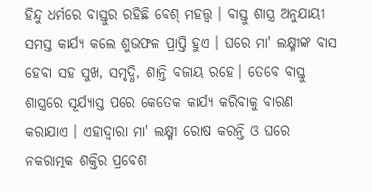ହିନ୍ଦୁ ଧର୍ମରେ ବାସ୍ତୁର ରହିଛି ବେଶ୍ ମହତ୍ତ୍ବ । ବାସ୍ତୁ ଶାସ୍ତ୍ର ଅନୁଯାୟୀ ସମସ୍ତ କାର୍ଯ୍ୟ କଲେ ଶୁଭଫଳ ପ୍ରାପ୍ତି ହୁଏ । ଘରେ ମା' ଲକ୍ଷ୍ମୀଙ୍କ ବାସ ହେବା ସହ ସୁଖ, ସମୃଦ୍ଧି, ଶାନ୍ତି ବଜାୟ ରହେ। ତେବେ ବାସ୍ତୁ ଶାସ୍ତ୍ରରେ ସୂର୍ଯ୍ୟାସ୍ତ ପରେ କେତେକ କାର୍ଯ୍ୟ କରିବାକୁ ବାରଣ କରାଯାଏ । ଏହାଦ୍ବାରା ମା' ଲକ୍ଷ୍ମୀ ରୋଷ କରନ୍ତି ଓ ଘରେ ନକରାତ୍ମକ ଶକ୍ତିର ପ୍ରବେଶ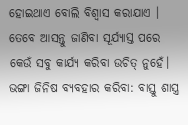ହୋଇଥାଏ ବୋଲି ବିଶ୍ବାସ କରାଯାଏ । ତେବେ ଆସନ୍ତୁ ଜାଣିବା ସୂର୍ଯ୍ୟାସ୍ତ ପରେ କେଉଁ ସବୁ କାର୍ଯ୍ୟ କରିବା ଉଚିତ୍ ନୁହେଁ।
ଭଙ୍ଗା ଜିନିଷ ବ୍ୟବହାର କରିବା: ବାସ୍ତୁ ଶାସ୍ତ୍ର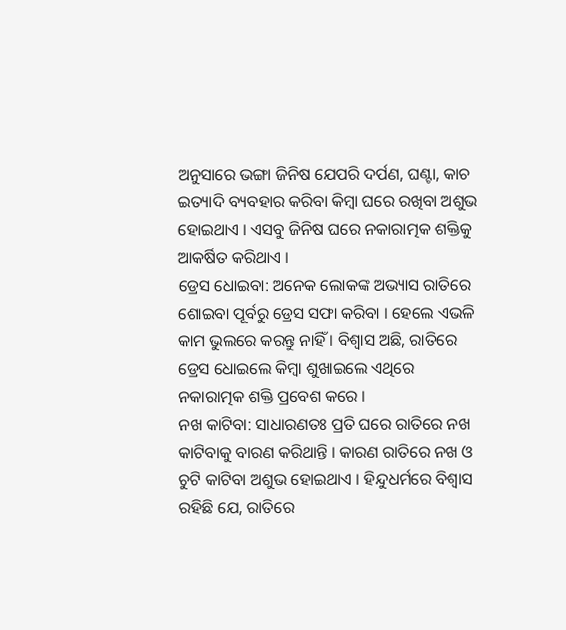ଅନୁସାରେ ଭଙ୍ଗା ଜିନିଷ ଯେପରି ଦର୍ପଣ, ଘଣ୍ଟା, କାଚ ଇତ୍ୟାଦି ବ୍ୟବହାର କରିବା କିମ୍ବା ଘରେ ରଖିବା ଅଶୁଭ ହୋଇଥାଏ । ଏସବୁ ଜିନିଷ ଘରେ ନକାରାତ୍ମକ ଶକ୍ତିକୁ ଆକର୍ଷିତ କରିଥାଏ ।
ଡ୍ରେସ ଧୋଇବା: ଅନେକ ଲୋକଙ୍କ ଅଭ୍ୟାସ ରାତିରେ ଶୋଇବା ପୂର୍ବରୁ ଡ୍ରେସ ସଫା କରିବା । ହେଲେ ଏଭଳି କାମ ଭୁଲରେ କରନ୍ତୁ ନାହିଁ । ବିଶ୍ବାସ ଅଛି, ରାତିରେ ଡ୍ରେସ ଧୋଇଲେ କିମ୍ବା ଶୁଖାଇଲେ ଏଥିରେ ନକାରାତ୍ମକ ଶକ୍ତି ପ୍ରବେଶ କରେ ।
ନଖ କାଟିବା: ସାଧାରଣତଃ ପ୍ରତି ଘରେ ରାତିରେ ନଖ କାଟିବାକୁ ବାରଣ କରିଥାନ୍ତି । କାରଣ ରାତିରେ ନଖ ଓ ଚୁଟି କାଟିବା ଅଶୁଭ ହୋଇଥାଏ । ହିନ୍ଦୁଧର୍ମରେ ବିଶ୍ବାସ ରହିଛି ଯେ, ରାତିରେ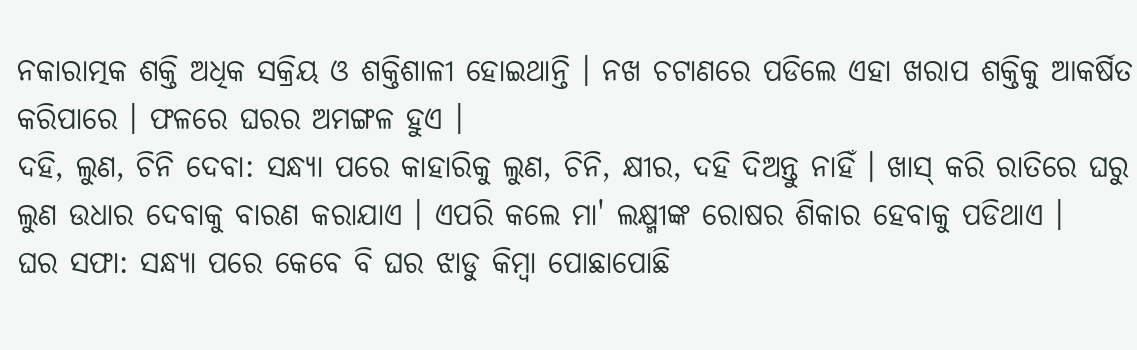ନକାରାତ୍ମକ ଶକ୍ତି ଅଧିକ ସକ୍ରିୟ ଓ ଶକ୍ତିଶାଳୀ ହୋଇଥାନ୍ତି । ନଖ ଚଟାଣରେ ପଡିଲେ ଏହା ଖରାପ ଶକ୍ତିକୁ ଆକର୍ଷିତ କରିପାରେ । ଫଳରେ ଘରର ଅମଙ୍ଗଳ ହୁଏ ।
ଦହି, ଲୁଣ, ଚିନି ଦେବା: ସନ୍ଧ୍ୟା ପରେ କାହାରିକୁ ଲୁଣ, ଚିନି, କ୍ଷୀର, ଦହି ଦିଅନ୍ତୁ ନାହିଁ । ଖାସ୍ କରି ରାତିରେ ଘରୁ ଲୁଣ ଉଧାର ଦେବାକୁ ବାରଣ କରାଯାଏ । ଏପରି କଲେ ମା' ଲକ୍ଷ୍ମୀଙ୍କ ରୋଷର ଶିକାର ହେବାକୁ ପଡିଥାଏ ।
ଘର ସଫା: ସନ୍ଧ୍ୟା ପରେ କେବେ ବି ଘର ଝାଡୁ କିମ୍ବା ପୋଛାପୋଛି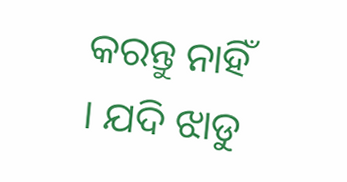କରନ୍ତୁ ନାହିଁ । ଯଦି ଝାଡୁ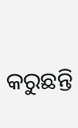କରୁଛନ୍ତି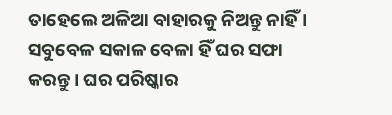ତାହେଲେ ଅଳିଆ ବାହାରକୁ ନିଅନ୍ତୁ ନାହିଁ । ସବୁବେଳ ସକାଳ ବେଳା ହିଁ ଘର ସଫା କରନ୍ତୁ । ଘର ପରିଷ୍କାର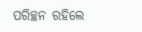ପରିଚ୍ଛନ ରହିଲେ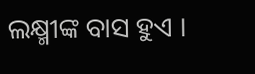ଲକ୍ଷ୍ମୀଙ୍କ ବାସ ହୁଏ ।